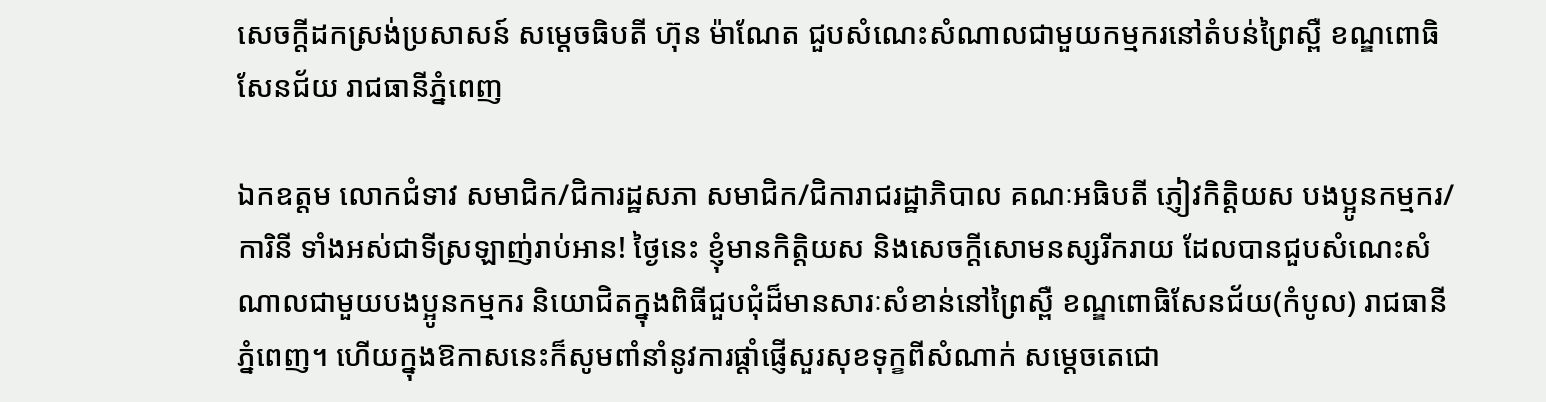សេចក្តីដកស្រង់ប្រសាសន៍ សម្ដេចធិបតី ហ៊ុន ម៉ាណែត ជួបសំណេះសំណាលជាមួយកម្មករនៅតំបន់ព្រៃស្ពឺ ខណ្ឌពោធិសែនជ័យ រាជធានីភ្នំពេញ

ឯកឧត្ដម លោកជំទាវ សមាជិក/ជិការដ្ឋសភា សមាជិក/ជិការាជរដ្ឋាភិបាល គណៈអធិបតី ភ្ញៀវកិត្តិយស បងប្អូនកម្មករ/ការិនី ទាំងអស់ជាទីស្រឡាញ់រាប់អាន! ថ្ងៃនេះ ខ្ញុំមានកិត្តិយស និងសេចក្ដីសោមនស្សរីករាយ ដែលបានជួបសំណេះសំណាលជាមួយបងប្អូនកម្មករ និយោជិតក្នុងពិធីជួបជុំដ៏មានសារៈសំខាន់នៅព្រៃស្ពឺ ខណ្ឌពោធិសែនជ័យ(កំបូល) រាជធានីភ្នំពេញ។ ហើយក្នុងឱកាសនេះក៏សូមពាំនាំនូវការផ្ដាំផ្ញើសួរសុខទុក្ខពីសំណាក់ សម្តេចតេជោ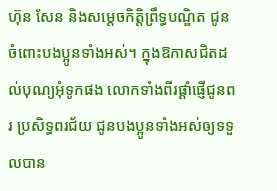ហ៊ុន សែន និងសម្តេចកិត្តិព្រឹទ្ធបណ្ឌិត ជូនចំពោះបងប្អូនទាំងអស់។ ក្នុងឱកាសជិតដល់បុណ្យអុំទូកផង លោកទាំងពីរផ្តាំផ្ញើជូនពរ ប្រសិទ្ធពរជ័យ ជូនបងប្អូនទាំងអស់ឲ្យទទួលបាន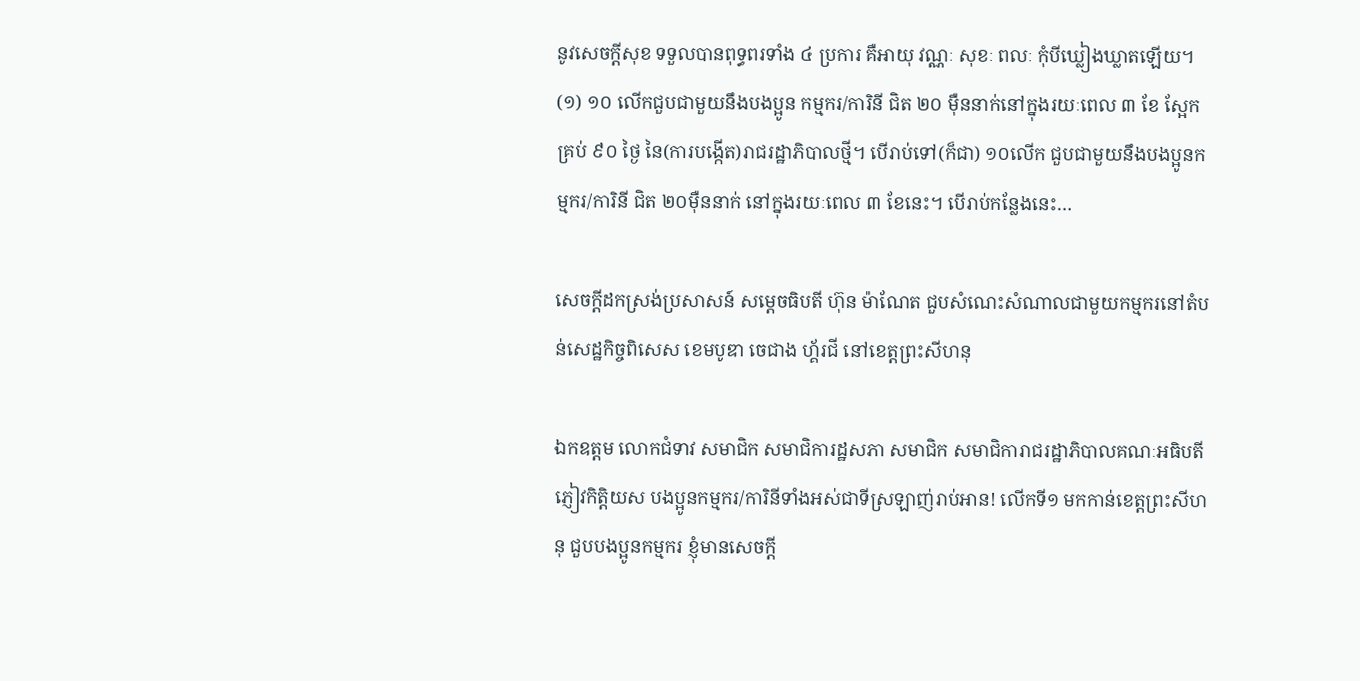នូវសេចក្តីសុខ ទទួលបានពុទ្ធពរទាំង ៤ ប្រការ គឺអាយុ វណ្ណៈ សុខៈ ពលៈ កុំបីឃ្លៀងឃ្លាតឡើយ។ (១) ១០ លើកជួបជាមួយនឹងបងប្អូន កម្មករ/ការិនី ជិត ២០ ម៉ឺននាក់នៅក្នុងរយៈពេល ៣ ខែ ស្អែកគ្រប់ ៩០ ថ្ងៃ នៃ(ការបង្កើត)រាជរដ្ឋាភិបាលថ្មី។ បើរាប់ទៅ(ក៏ជា) ១០លើក ជួបជាមួយនឹងបងប្អូនកម្មករ/ការិនី ជិត ២០ម៉ឺននាក់ នៅក្នុងរយៈពេល ៣ ខែនេះ។ បើរាប់កន្លែងនេះ…

សេចក្តីដកស្រង់ប្រសាសន៍ សម្ដេចធិបតី ហ៊ុន ម៉ាណែត ជួបសំណេះសំណាលជាមួយកម្មករនៅតំបន់សេដ្ឋកិច្ចពិសេស ខេមបូឌា ចេជាង ហ្គ័រជី នៅខេត្តព្រះសីហនុ

ឯកឧត្តម លោកជំទាវ សមាជិក សមាជិការដ្ឋសភា សមាជិក សមាជិការាជរដ្ឋាភិបាលគណៈអធិបតី ភ្ញៀវកិត្តិយស បងប្អូនកម្មករ/ការិនីទាំងអស់ជាទីស្រឡាញ់រាប់អាន! លើកទី១ មកកាន់ខេត្តព្រះសីហនុ ជួបបងប្អូនកម្មករ ខ្ញុំមានសេចក្ដី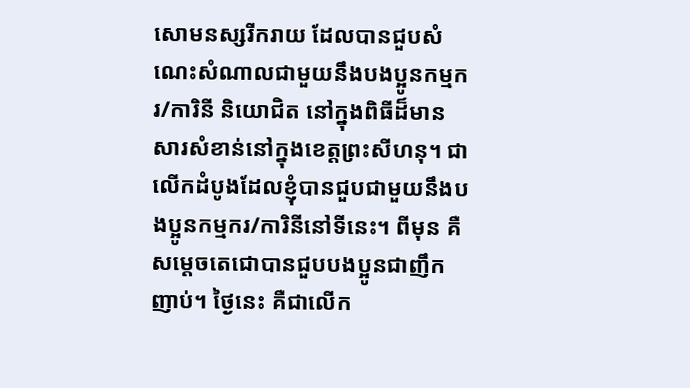សោមនស្សរីករាយ ដែលបានជួបសំណេះសំណាលជាមួយនឹងបងប្អូនកម្មករ/ការិនី និយោជិត នៅក្នុងពិធីដ៏មានសារសំខាន់នៅក្នុងខេត្តព្រះសីហនុ។ ជាលើកដំបូងដែលខ្ញុំបានជួបជាមួយនឹងបងប្អូនកម្មករ/ការិនីនៅទីនេះ។ ពីមុន គឺសម្ដេចតេជោបានជួបបងប្អូនជាញឹកញាប់។ ថ្ងៃនេះ គឺជាលើក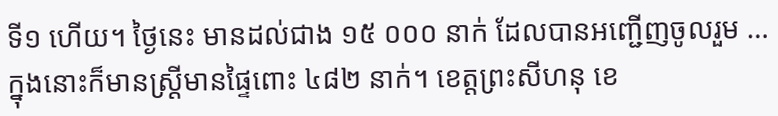ទី១ ហើយ។ ថ្ងៃនេះ មានដល់ជាង ១៥ ០០០ នាក់ ដែលបានអញ្ជើញចូលរួម … ក្នុងនោះក៏មានស្រ្ដីមានផ្ទៃពោះ ៤៨២ នាក់។ ខេត្តព្រះសីហនុ ខេ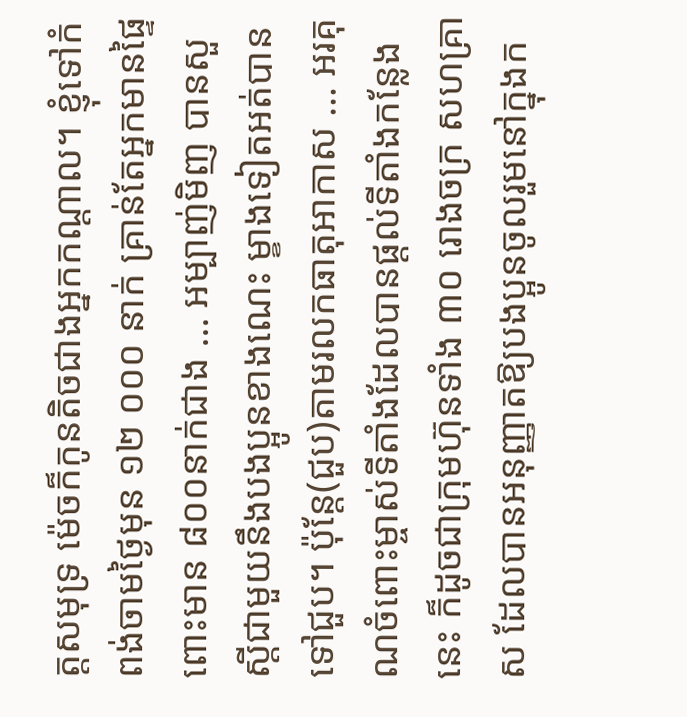ត្តសមុទ្រ ម៉េចក៏កូនតិចជាងអ្នកកណ្ដាល។ ខ្ញុំទៅកំពង់ចាមថ្ងៃមុន ១២ ០០០ នាក់ គ្រាន់តែអ្នកមានផ្ទៃពោះមាន ៨០០នាក់ជាង … អម្បាញ់មិញ បានសួស្ដីជាមួយនឹងបងប្អូនខាងណេះ ម្ខាងទៀតអត់បានទៅជួប។ ប៉ុន្តែ(ជួប)តាមរលកធាតុអាកាស … អរគុណចំពោះម្ចាស់ទីតាំងដែលបានផ្ដល់ទីតាំងកន្លែងនេះ ក៏ដូចជាក្រុមហ៊ុនទាំង ៣០ រោងចក្រ សហគ្រាស ដែលបានអនុញ្ញាតឱ្យបងប្អូនចូលរួមនៅក្នុងក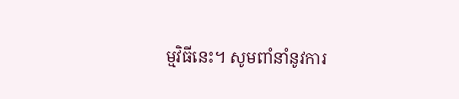ម្មវិធីនេះ។ សូមពាំនាំនូវការ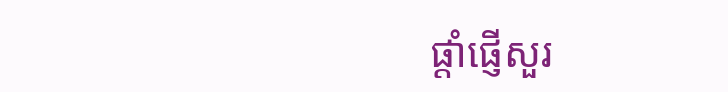ផ្ដាំផ្ញើសួរ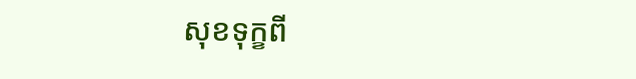សុខទុក្ខពី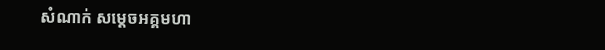សំណាក់ សម្ដេចអគ្គមហា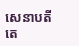សេនាបតីតេ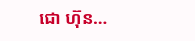ជោ ហ៊ុន…